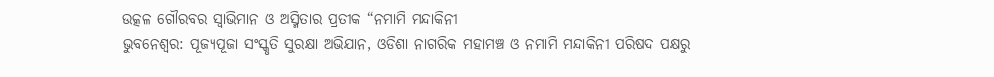ଉତ୍କଳ ଗୌରବର ସ୍ୱାଭିମାନ ଓ ଅସ୍ମିତାର ପ୍ରତୀକ “ନମାମି ମନ୍ଦାକିନୀ
ଭୁବନେଶ୍ୱର: ପୂଜ୍ୟପୂଜା ସଂସ୍କୃତି ସୁରକ୍ଷା ଅଭିଯାନ, ଓଡିଶା ନାଗରିକ ମହାମଞ୍ଚ ଓ ନମାମି ମନ୍ଦାକିନୀ ପରିଷଦ ପକ୍ଷରୁ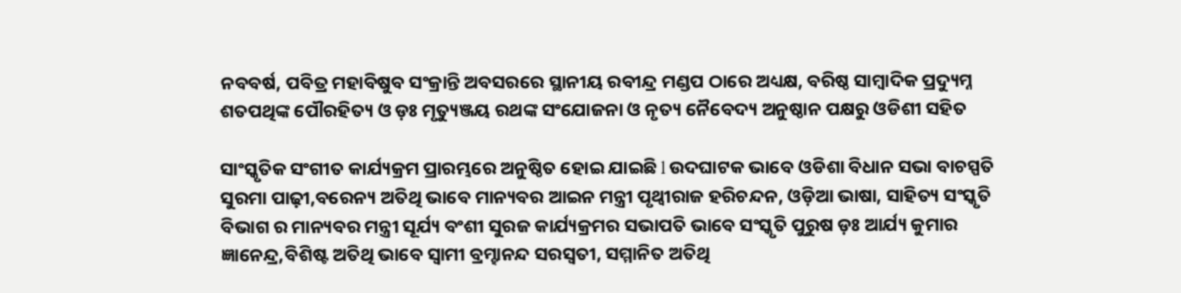ନବବର୍ଷ, ପବିତ୍ର ମହାବିଷୁବ ସଂକ୍ରାନ୍ତି ଅବସରରେ ସ୍ଥାନୀୟ ରବୀନ୍ଦ୍ର ମଣ୍ଡପ ଠାରେ ଅଧ୍ୟକ୍ଷ, ବରିଷ୍ଠ ସାମ୍ବାଦିକ ପ୍ରଦ୍ୟୁମ୍ନ ଶତପଥିଙ୍କ ପୌରହିତ୍ୟ ଓ ଡ଼ଃ ମୃତ୍ୟୁଞ୍ଜୟ ରଥଙ୍କ ସଂଯୋଜନା ଓ ନୃତ୍ୟ ନୈବେଦ୍ୟ ଅନୁଷ୍ଠାନ ପକ୍ଷରୁ ଓଡିଶୀ ସହିତ

ସାଂସ୍କୃତିକ ସଂଗୀତ କାର୍ଯ୍ୟକ୍ରମ ପ୍ରାରମ୍ଭରେ ଅନୁଷ୍ଠିତ ହୋଇ ଯାଇଛି l ଉଦଘାଟକ ଭାବେ ଓଡିଶା ବିଧାନ ସଭା ବାଚସ୍ପତି ସୁରମା ପାଢ଼ୀ,ବରେନ୍ୟ ଅତିଥି ଭାବେ ମାନ୍ୟବର ଆଇନ ମନ୍ତ୍ରୀ ପୃଥ୍ୱୀରାଜ ହରିଚନ୍ଦନ, ଓଡ଼ିଆ ଭାଷା, ସାହିତ୍ୟ ସଂସ୍କୃତି ବିଭାଗ ର ମାନ୍ୟବର ମନ୍ତ୍ରୀ ସୂର୍ଯ୍ୟ ବଂଶୀ ସୁରଜ କାର୍ଯ୍ୟକ୍ରମର ସଭାପତି ଭାବେ ସଂସ୍କୃତି ପୁରୁଷ ଡ଼ଃ ଆର୍ଯ୍ୟ କୁମାର ଜ୍ଞାନେନ୍ଦ୍ର,ବିଶିଷ୍ଟ ଅତିଥି ଭାବେ ସ୍ୱାମୀ ବ୍ରମ୍ହାନନ୍ଦ ସରସ୍ବତୀ, ସମ୍ମାନିତ ଅତିଥି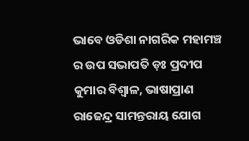ଭାବେ ଓଡିଶା ନାଗରିକ ମହାମଞ୍ଚ ର ଉପ ସଭାପତି ଡ଼ଃ ପ୍ରଦୀପ କୁମାର ବିଶ୍ୱାଳ, ଭାଷାପ୍ରାଣ ରାଜେନ୍ଦ୍ର ସାମନ୍ତରାୟ ଯୋଗ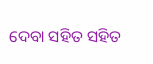ଦେବା ସହିତ ସହିତ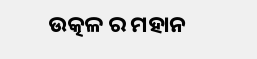ଉତ୍କଳ ର ମହାନ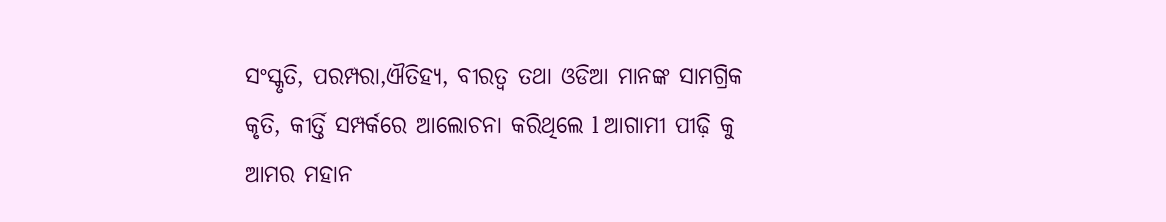ସଂସ୍କୃତି, ପରମ୍ପରା,ଐତିହ୍ୟ, ବୀରତ୍ୱ ତଥା ଓଡିଆ ମାନଙ୍କ ସାମଗ୍ରିକ କୃତି, କୀର୍ତ୍ତି ସମ୍ପର୍କରେ ଆଲୋଚନା କରିଥିଲେ l ଆଗାମୀ ପୀଢ଼ି କୁ ଆମର ମହାନ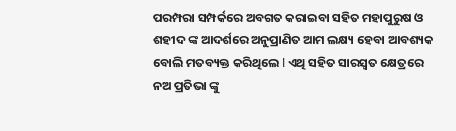ପରମ୍ପରା ସମ୍ପର୍କରେ ଅବଗତ କରାଇବା ସହିତ ମହାପୁରୁଷ ଓ ଶହୀଦ ଙ୍କ ଆଦର୍ଶରେ ଅନୁପ୍ରାଣିତ ଆମ ଲକ୍ଷ୍ୟ ହେବା ଆବଶ୍ୟକ ବୋଲି ମତବ୍ୟକ୍ତ କରିଥିଲେ l ଏଥି ସହିତ ସାରସ୍ୱତ କ୍ଷେତ୍ରରେ ନଅ ପ୍ରତିଭା ଙ୍କୁ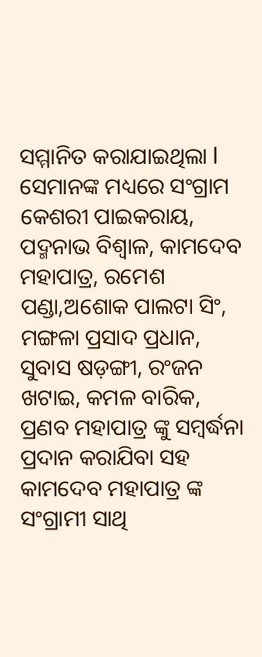ସମ୍ମାନିତ କରାଯାଇଥିଲା l ସେମାନଙ୍କ ମଧ୍ୟରେ ସଂଗ୍ରାମ କେଶରୀ ପାଇକରାୟ, ପଦ୍ମନାଭ ବିଶ୍ୱାଳ, କାମଦେବ ମହାପାତ୍ର, ରମେଶ ପଣ୍ଡା,ଅଶୋକ ପାଲଟା ସିଂ, ମଙ୍ଗଳା ପ୍ରସାଦ ପ୍ରଧାନ, ସୁବାସ ଷଡ଼ଙ୍ଗୀ, ରଂଜନ ଖଟାଇ, କମଳ ବାରିକ, ପ୍ରଣବ ମହାପାତ୍ର ଙ୍କୁ ସମ୍ବର୍ଦ୍ଧନା ପ୍ରଦାନ କରାଯିବା ସହ କାମଦେବ ମହାପାତ୍ର ଙ୍କ ସଂଗ୍ରାମୀ ସାଥି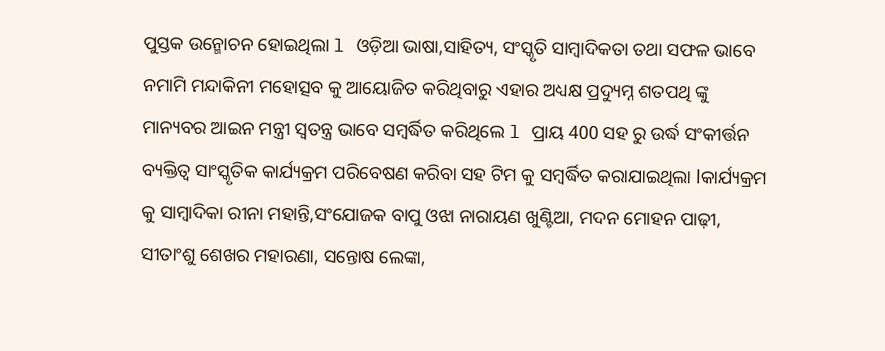ପୁସ୍ତକ ଉନ୍ମୋଚନ ହୋଇଥିଲା l ଓଡ଼ିଆ ଭାଷା,ସାହିତ୍ୟ, ସଂସ୍କୃତି ସାମ୍ବାଦିକତା ତଥା ସଫଳ ଭାବେ ନମାମି ମନ୍ଦାକିନୀ ମହୋତ୍ସବ କୁ ଆୟୋଜିତ କରିଥିବାରୁ ଏହାର ଅଧ୍ୟକ୍ଷ ପ୍ରଦ୍ୟୁମ୍ନ ଶତପଥି ଙ୍କୁ ମାନ୍ୟବର ଆଇନ ମନ୍ତ୍ରୀ ସ୍ୱତନ୍ତ୍ର ଭାବେ ସମ୍ବର୍ଦ୍ଧିତ କରିଥିଲେ l ପ୍ରାୟ 400 ସହ ରୁ ଉର୍ଦ୍ଧ ସଂକୀର୍ତ୍ତନ ବ୍ୟକ୍ତିତ୍ୱ ସାଂସ୍କୃତିକ କାର୍ଯ୍ୟକ୍ରମ ପରିବେଷଣ କରିବା ସହ ଟିମ କୁ ସମ୍ବର୍ଦ୍ଧିତ କରାଯାଇଥିଲା lକାର୍ଯ୍ୟକ୍ରମ କୁ ସାମ୍ବାଦିକା ରୀନା ମହାନ୍ତି,ସଂଯୋଜକ ବାପୁ ଓଝା ନାରାୟଣ ଖୁଣ୍ଟିଆ, ମଦନ ମୋହନ ପାଢ଼ୀ, ସୀତାଂଶୁ ଶେଖର ମହାରଣା, ସନ୍ତୋଷ ଲେଙ୍କା,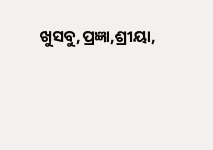ଖୁସବୁ,ପ୍ରଜ୍ଞା,ଶ୍ରୀୟା,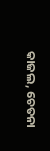କାଜଲ, ଚେତନା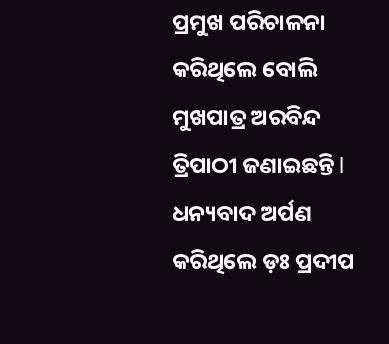ପ୍ରମୁଖ ପରିଚାଳନା କରିଥିଲେ ବୋଲି ମୁଖପାତ୍ର ଅରବିନ୍ଦ ତ୍ରିପାଠୀ ଜଣାଇଛନ୍ତି l ଧନ୍ୟବାଦ ଅର୍ପଣ କରିଥିଲେ ଡ଼ଃ ପ୍ରଦୀପ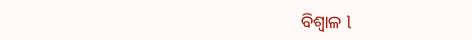ବିଶ୍ୱାଳ l